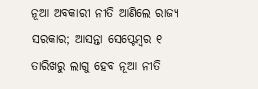ନୂଆ ଅବକାରୀ ନୀତି ଆଣିଲେ ରାଜ୍ୟ ସରକାର; ଆସନ୍ତା ସେପ୍ଟେମ୍ବର ୧ ତାରିଖରୁ ଲାଗୁ ହେବ ନୂଆ ନୀତି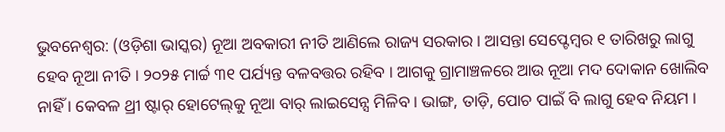ଭୁବନେଶ୍ୱର: (ଓଡ଼ିଶା ଭାସ୍କର) ନୂଆ ଅବକାରୀ ନୀତି ଆଣିଲେ ରାଜ୍ୟ ସରକାର । ଆସନ୍ତା ସେପ୍ଟେମ୍ବର ୧ ତାରିଖରୁ ଲାଗୁ ହେବ ନୂଆ ନୀତି । ୨୦୨୫ ମାର୍ଚ୍ଚ ୩୧ ପର୍ଯ୍ୟନ୍ତ ବଳବତ୍ତର ରହିବ । ଆଗକୁ ଗ୍ରାମାଞ୍ଚଳରେ ଆଉ ନୂଆ ମଦ ଦୋକାନ ଖୋଲିବ ନାହିଁ । କେବଳ ଥ୍ରୀ ଷ୍ଟାର୍‌ ହୋଟେଲ୍‌କୁ ନୂଆ ବାର୍ ଲାଇସେନ୍ସ ମିଳିବ । ଭାଙ୍ଗ, ତାଡ଼ି, ପୋଚ ପାଇଁ ବି ଲାଗୁ ହେବ ନିୟମ ।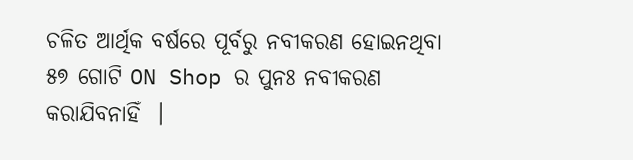ଚଳିତ ଆର୍ଥିକ ବର୍ଷରେ ପୂର୍ବରୁ ନବୀକରଣ ହୋଇନଥିବା ୫୭ ଗୋଟି ON Shop ର ପୁନଃ ନବୀକରଣ କରାଯିବନାହିଁ  ।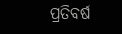ପ୍ରତିବର୍ଷ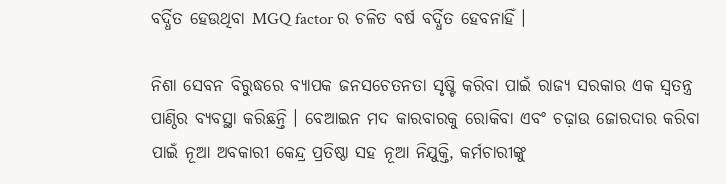ବର୍ଦ୍ଧିତ ହେଉଥିବା MGQ factor ର ଚଳିତ ବର୍ଷ ବର୍ଦ୍ଧିତ ହେବନାହିଁ ।

ନିଶା ସେବନ ବିରୁଦ୍ଧରେ ବ୍ୟାପକ ଜନସଚେତନତା ସୃଷ୍ଟି କରିବା ପାଇଁ ରାଜ୍ୟ ସରକାର ଏକ ସ୍ଵତନ୍ତ୍ର ପାଣ୍ଠିର ବ୍ୟବସ୍ଥା କରିଛନ୍ତି । ବେଆଇନ ମଦ କାରବାରକୁ ରୋକିବା ଏବଂ ଚଢ଼ାଉ ଜୋରଦାର କରିବା ପାଇଁ ନୂଆ ଅବକାରୀ କେନ୍ଦ୍ର ପ୍ରତିଷ୍ଠା ସହ ନୂଆ ନିଯୁକ୍ତି, କର୍ମଚାରୀଙ୍କୁ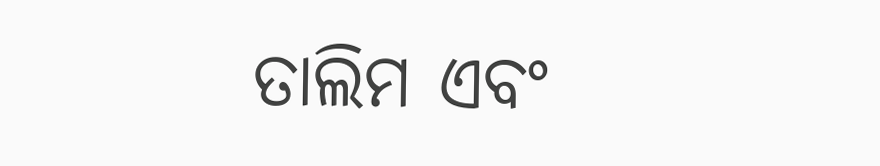ତାଲିମ ଏବଂ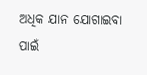ଅଧିକ ଯାନ ଯୋଗାଇବା ପାଇଁ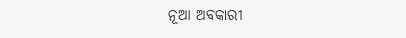ନୂଆ ଅବକାରୀ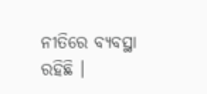ନୀତିରେ ବ୍ୟବସ୍ଥା ରହିଛି ।